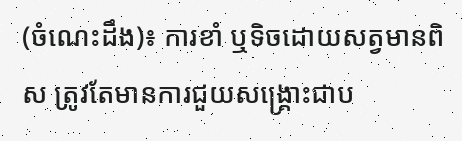(ចំណេះដឹង)៖ ការខាំ ឬទិចដោយសត្វមានពិស ត្រូវតែមានការជួយសង្គ្រោះជាប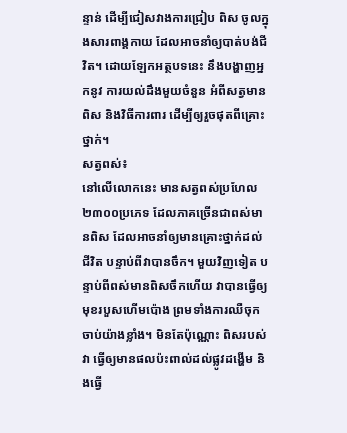ន្ទាន់ ដើម្បីជៀសវាងការជ្រៀប ពិស ចូលក្នុងសារពាង្គកាយ ដែលអាចនាំឲ្យបាត់បង់ជីវិត។ ដោយឡែកអត្ថបទនេះ នឹងបង្ហាញអ្នកនូវ ការយល់ដឹងមួយចំនួន អំពីសត្វមានពិស និងវិធីការពារ ដើម្បីឲ្យរួចផុតពីគ្រោះថ្នាក់។
សត្វពស់៖
នៅលើលោកនេះ មានសត្វពស់ប្រហែល ២៣០០ប្រភេទ ដែលភាគច្រើនជាពស់មានពិស ដែលអាចនាំឲ្យមានគ្រោះថ្នាក់ដល់ជីវិត បន្ទាប់ពីវាបានចឹក។ មួយវិញទៀត បន្ទាប់ពីពស់មានពិសចឹកហើយ វាបានធ្វើឲ្យមុខរបួសហើមប៉ោង ព្រមទាំងការឈឺចុកចាប់យ៉ាងខ្លាំង។ មិនតែប៉ុណ្ណោះ ពិសរបស់វា ធ្វើឲ្យមានផលប៉ះពាល់ដល់ផ្លូវដង្ហើម និងធ្វើ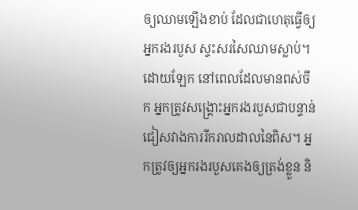ឲ្យឈាមឡើងខាប់ ដែលជាហេតុធ្វើឲ្យអ្នករងរបួស ស្ទះសរសៃឈាមស្លាប់។
ដោយឡែក នៅពេលដែលមានពស់ចឹក អ្នកត្រូវសង្គ្រោះអ្នករងរបួសជាបន្ទាន់ ជៀសវាងការរីករាលដាលនៃពិស។ អ្នកត្រូវឲ្យអ្នករងរបួសគេងឲ្យត្រង់ខ្លួន និ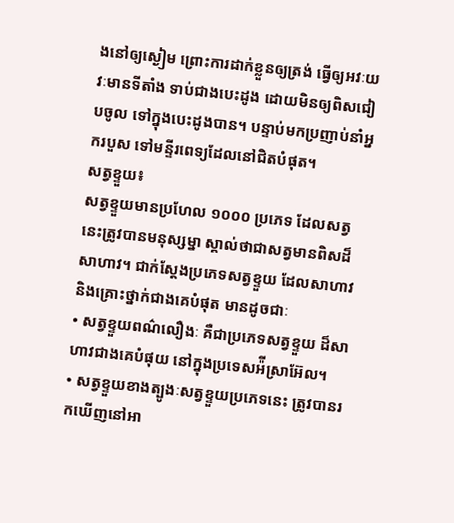ងនៅឲ្យស្ងៀម ព្រោះការដាក់ខ្លួនឲ្យត្រង់ ធ្វើឲ្យអវៈយវៈមានទីតាំង ទាប់ជាងបេះដូង ដោយមិនឲ្យពិសជៀបចូល ទៅក្នុងបេះដូងបាន។ បន្ទាប់មកប្រញាប់នាំអ្នករបួស ទៅមន្ទីរពេទ្យដែលនៅជិតបំផុត។
សត្វខ្ទួយ៖
សត្វខ្ទួយមានប្រហែល ១០០០ ប្រភេទ ដែលសត្វនេះត្រូវបានមនុស្សម្នា ស្គាល់ថាជាសត្វមានពិសដ៏សាហាវ។ ជាក់ស្តែងប្រភេទសត្វខ្ទួយ ដែលសាហាវ និងគ្រោះថ្នាក់ជាងគេបំផុត មានដូចជាៈ
• សត្វខ្ទួយពណ៌លឿងៈ គឺជាប្រភេទសត្វខ្ទួយ ដ៏សាហាវជាងគេបំផុយ នៅក្នុងប្រទេសអ៉ីស្រាអ៊ែល។
• សត្វខ្ទួយខាងត្បូងៈសត្វខ្ទួយប្រភេទនេះ ត្រូវបានរកឃើញនៅអា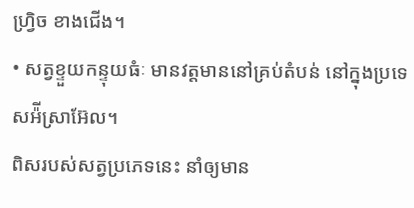ហ្វ្រិច ខាងជើង។
• សត្វខ្ទួយកន្ទុយធំៈ មានវត្តមាននៅគ្រប់តំបន់ នៅក្នុងប្រទេសអ៉ីស្រាអ៊ែល។
ពិសរបស់សត្វប្រភេទនេះ នាំឲ្យមាន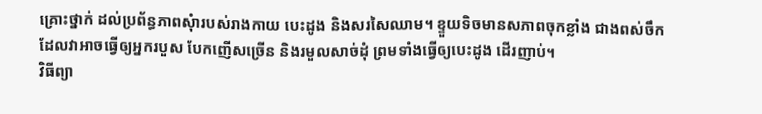គ្រោះថ្នាក់ ដល់ប្រព័ន្ធភាពសុំារបស់រាងកាយ បេះដូង និងសរសៃឈាម។ ខ្ទួយទិចមានសភាពចុកខ្លាំង ជាងពស់ចឹក ដែលវាអាចធ្វើឲ្យអ្នករបួស បែកញើសច្រើន និងរមួលសាច់ដុំ ព្រមទាំងធ្វើឲ្យបេះដូង ដើរញាប់។
វិធីព្យា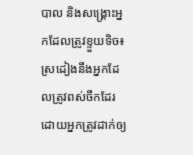បាល និងសង្គ្រោះអ្នកដែលត្រូវខ្ទួយទិច៖
ស្រដៀងនឹងអ្នកដែលត្រូវពស់ចឹកដែរ ដោយអ្នកត្រូវដាក់ឲ្យ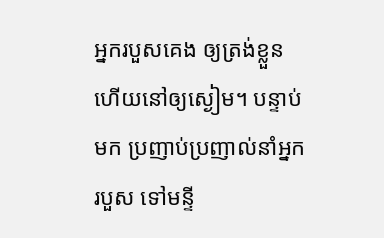អ្នករបួសគេង ឲ្យត្រង់ខ្លួន ហើយនៅឲ្យស្ងៀម។ បន្ទាប់មក ប្រញាប់ប្រញាល់នាំអ្នករបួស ទៅមន្ទី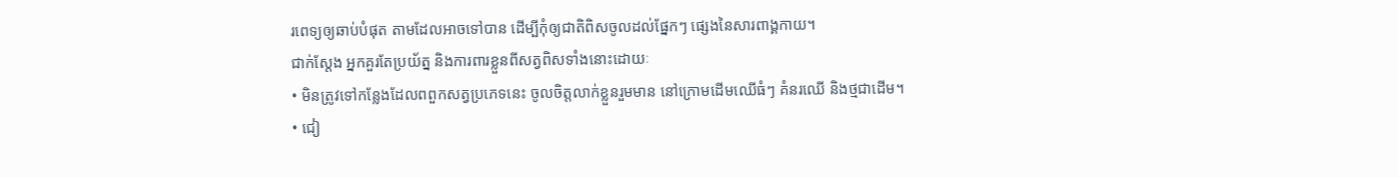រពេទ្យឲ្យឆាប់បំផុត តាមដែលអាចទៅបាន ដើម្បីកុំឲ្យជាតិពិសចូលដល់ផ្នែកៗ ផ្សេងនៃសារពាង្គកាយ។
ជាក់ស្តែង អ្នកគួរតែប្រយ័ត្ន និងការពារខ្លួនពីសត្វពិសទាំងនោះដោយៈ
• មិនត្រូវទៅកន្លែងដែលពពួកសត្វប្រភេទនេះ ចូលចិត្តលាក់ខ្លួនរួមមាន នៅក្រោមដើមឈើធំៗ គំនរឈើ និងថ្មជាដើម។
• ជៀ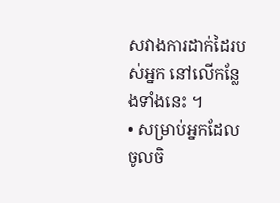សវាងការដាក់ដៃរបស់អ្នក នៅលើកន្លែងទាំងនេះ ។
• សម្រាប់អ្នកដែលចូលចិ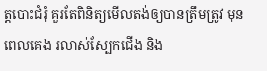ត្តបោះជំរុំ គួរតែពិនិត្យមើលតង់ឲ្យបានត្រឹមត្រូវ មុនពេលគេង រលាស់ស្បែកជើង និង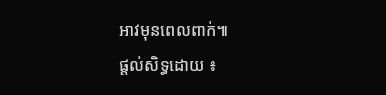អាវមុនពេលពាក់៕
ផ្តល់សិទ្ធដោយ ៖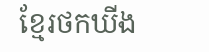ខ្មែរថកឃីង